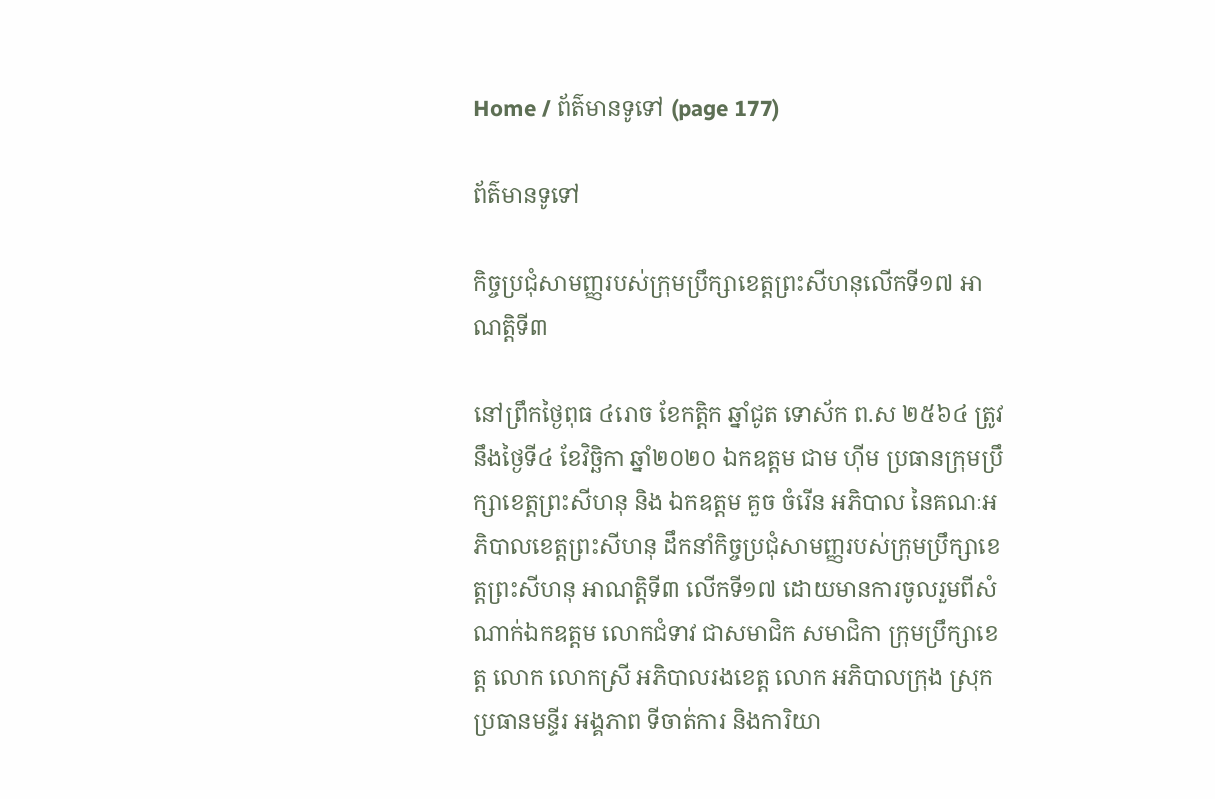Home / ព័ត៌មានទូទៅ (page 177)

ព័ត៌មានទូទៅ

កិច្ចប្រជុំសាមញ្ញរបស់ក្រុមប្រឹក្សាខេត្តព្រះសីហនុលើកទី១៧ អាណត្តិទី៣

នៅព្រឹកថ្ងៃពុធ ៤រោច ខែកត្តិក ឆ្នាំជូត ទោស័ក ព.ស ២៥៦៤ ត្រូវនឹងថ្ងៃទី៤ ខែវិច្ឆិកា ឆ្នាំ២០២០ ឯកឧត្តម ជាម ហ៊ីម ប្រធានក្រុមប្រឹក្សាខេត្តព្រះសីហនុ និង ឯកឧត្តម គួច ចំរើន អភិបាល នៃគណៈអភិបាលខេត្តព្រះសីហនុ ដឹកនាំកិច្ចប្រជុំសាមញ្ញរបស់ក្រុមប្រឹក្សាខេត្តព្រះសីហនុ អាណត្តិទី៣ លើកទី១៧ ដោយមានការចូលរួមពីសំណាក់ឯកឧត្តម លោកជំទាវ ជាសមាជិក សមាជិកា ក្រុមប្រឹក្សាខេត្ត លោក លោកស្រី អភិបាលរងខេត្ត លោក អភិបាលក្រុង ស្រុក ប្រធានមន្ទីរ អង្គភាព ទីចាត់ការ និងការិយា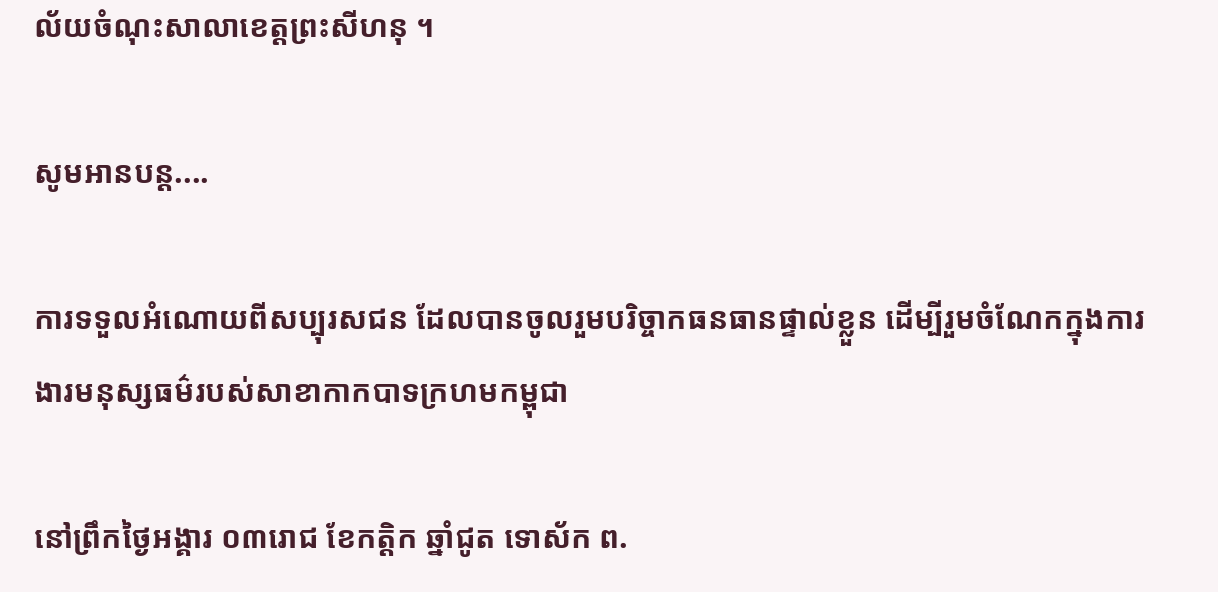ល័យចំណុះសាលាខេត្តព្រះសីហនុ ។

សូមអានបន្ត....

ការទទួលអំណោយពីសប្បុរសជន ដែលបានចូលរួមបរិច្ចាកធនធានផ្ទាល់ខ្លួន ដើម្បីរួមចំណែកក្នុងការងារមនុស្សធម៌របស់សាខាកាកបាទក្រហមកម្ពុជា

នៅព្រឹកថ្ងៃអង្គារ ០៣រោជ ខែកត្តិក ឆ្នាំជូត ទោស័ក ព.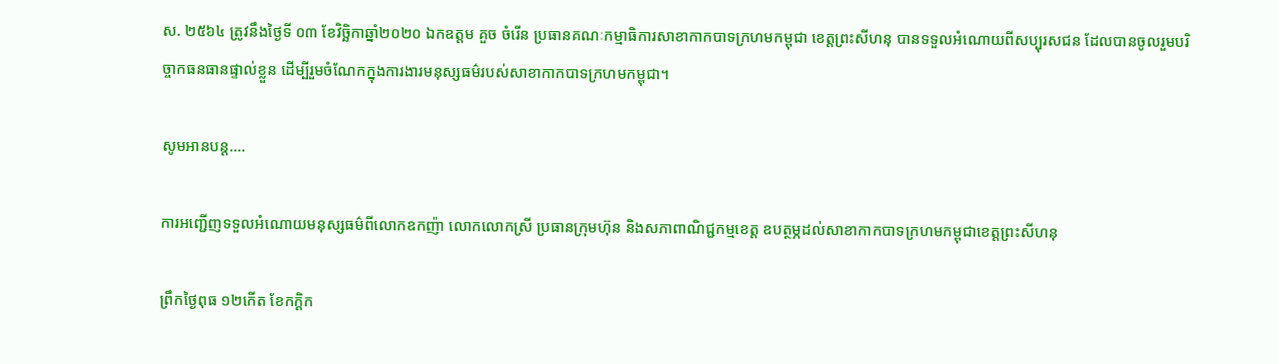ស. ២៥៦៤ ត្រូវនឹងថ្ងៃទី ០៣ ខែវិច្ឆិកាឆ្នាំ២០២០ ឯកឧត្តម គួច ចំរើន ប្រធានគណៈកម្មាធិការសាខាកាកបាទក្រហមកម្ពុជា ខេត្តព្រះសីហនុ បានទទួលអំណោយពីសប្បុរសជន ដែលបានចូលរួមបរិច្ចាកធនធានផ្ទាល់ខ្លួន ដើម្បីរួមចំណែកក្នុងការងារមនុស្សធម៌របស់សាខាកាកបាទក្រហមកម្ពុជា។

សូមអានបន្ត....

ការអញ្ជើញទទួលអំណោយមនុស្សធម៌ពីលោកឧកញ៉ា លោកលោកស្រី ប្រធានក្រុមហ៊ុន និងសភាពាណិជ្ជកម្មខេត្ត ឧបត្ថម្ភដល់សាខាកាកបាទក្រហមកម្ពុជាខេត្តព្រះសីហនុ

ព្រឹកថ្ងៃពុធ ១២កើត ខែកក្តិក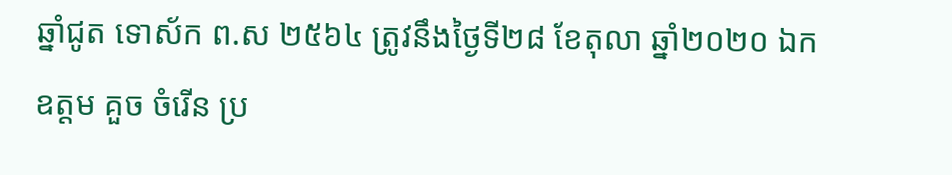ឆ្នាំជូត ទោស័ក ព.ស ២៥៦៤ ត្រូវនឹងថ្ងៃទី២៨ ខែតុលា ឆ្នាំ២០២០ ឯកឧត្តម គួច ចំរើន ប្រ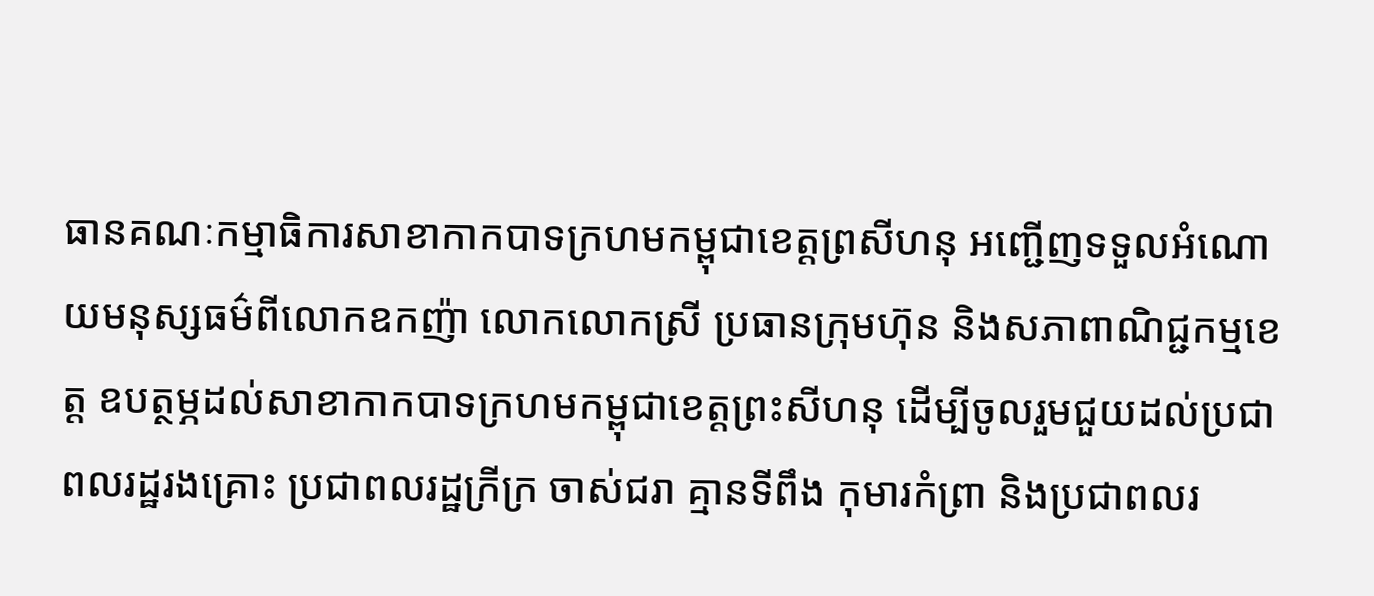ធានគណៈកម្មាធិការសាខាកាកបាទក្រហមកម្ពុជាខេត្តព្រសីហនុ អញ្ជើញទទួលអំណោយមនុស្សធម៌ពីលោកឧកញ៉ា លោកលោកស្រី ប្រធានក្រុមហ៊ុន និងសភាពាណិជ្ជកម្មខេត្ត ឧបត្ថម្ភដល់សាខាកាកបាទក្រហមកម្ពុជាខេត្តព្រះសីហនុ ដើម្បីចូលរួមជួយដល់ប្រជាពលរដ្ឋរងគ្រោះ ប្រជាពលរដ្ឋក្រីក្រ ចាស់ជរា គ្មានទីពឹង កុមារកំព្រា និងប្រជាពលរ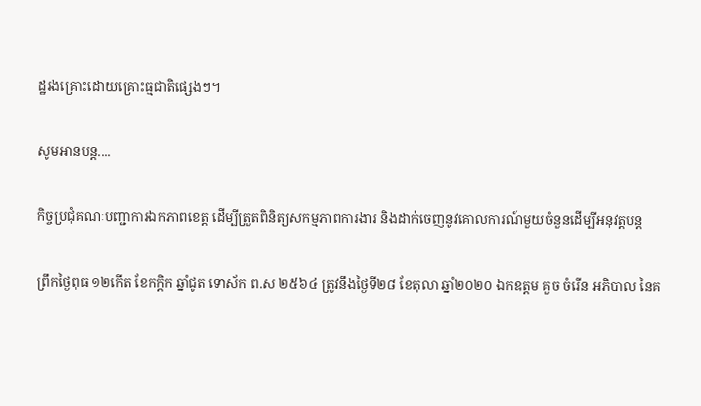ដ្ឋរងគ្រោះដោយគ្រោះធ្មជាតិផ្សេងៗ។

សូមអានបន្ត....

កិច្ចប្រជុំគណៈបញ្ជាការឯកភាពខេត្ត ដើម្បីត្រួតពិនិត្យសកម្មភាពការងារ និងដាក់ចេញនូវគោលការណ៍មួយចំនួនដើម្បីអនុវត្តបន្ត

ព្រឹកថ្ងៃពុធ ១២កើត ខែកក្តិក ឆ្នាំជូត ទោស័ក ព.ស ២៥៦៤ ត្រូវនឹងថ្ងៃទី២៨ ខែតុលា ឆ្នាំ២០២០ ឯកឧត្តម គួច ចំរើន អភិបាល នៃគ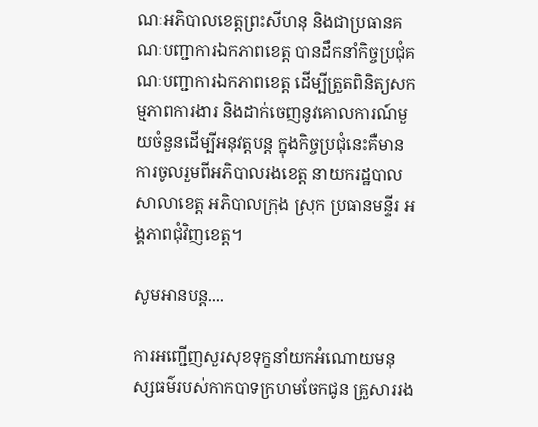ណៈអភិបាលខេត្តព្រះសីហនុ និងជាប្រធានគណៈបញ្ជាការឯកភាពខេត្ត បានដឹកនាំកិច្ចប្រជុំគណៈបញ្ជាការឯកភាពខេត្ត ដើម្បីត្រួតពិនិត្យសកម្មភាពការងារ និងដាក់ចេញនូវគោលការណ៍មួយចំនួនដើម្បីអនុវត្តបន្ត ក្នុងកិច្ចប្រជុំនេះគឺមានការចូលរួមពីអភិបាលរងខេត្ត នាយករដ្ឋបាលសាលាខេត្ត អភិបាលក្រុង ស្រុក ប្រធានមន្ទីរ អង្គភាពជុំវិញខេត្ត។

សូមអានបន្ត....

ការអញ្ជើញសួរសុខទុក្ខនាំយកអំណោយមនុស្សធម៌របស់កាកបាទក្រហមចែកជូន គ្រួសាររង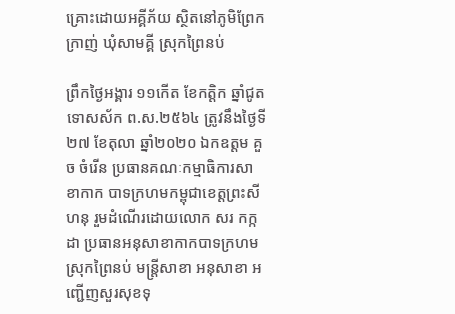គ្រោះដោយអគ្គីភ័យ ស្ថិតនៅភូមិព្រែកក្រាញ់ ឃុំសាមគ្គី ស្រុកព្រៃនប់

ព្រឹកថ្ងៃអង្គារ ១១កើត ខែកត្តិក ឆ្នាំជូត ទោសស័ក ព.ស.២៥៦៤ ត្រូវនឹងថ្ងៃទី ២៧ ខែតុលា ឆ្នាំ២០២០ ឯកឧត្តម គួច ចំរើន ប្រធានគណៈកម្មាធិការសាខាកាក បាទក្រហមកម្ពុជាខេត្តព្រះសីហនុ រួមដំណើរដោយលោក សរ កក្កដា ប្រធានអនុសាខាកាកបាទក្រហមស្រុកព្រៃនប់ មន្រ្តីសាខា អនុសាខា អញ្ជើញសួរសុខទុ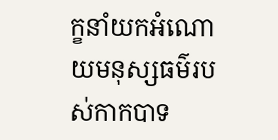ក្ខនាំយកអំណោយមនុស្សធម៌របស់កាកបាទ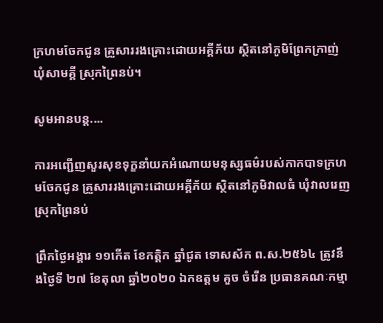ក្រហមចែកជូន គ្រួសាររងគ្រោះដោយអគ្គីភ័យ ស្ថិតនៅភូមិព្រែកក្រាញ់ ឃុំសាមគ្គី ស្រុកព្រៃនប់។

សូមអានបន្ត....

ការអញ្ជើញសួរសុខទុក្ខនាំយកអំណោយមនុស្សធម៌របស់កាកបាទក្រហមចែកជូន គ្រួសាររងគ្រោះដោយអគ្គីភ័យ ស្ថិតនៅភូមិវាលធំ ឃុំវាលរេញ ស្រុកព្រៃនប់

ព្រឹកថ្ងៃអង្គារ ១១កើត ខែកត្តិក ឆ្នាំជូត ទោសស័ក ព.ស.២៥៦៤ ត្រូវនឹងថ្ងៃទី ២៧ ខែតុលា ឆ្នាំ២០២០ ឯកឧត្តម គួច ចំរើន ប្រធានគណៈកម្មា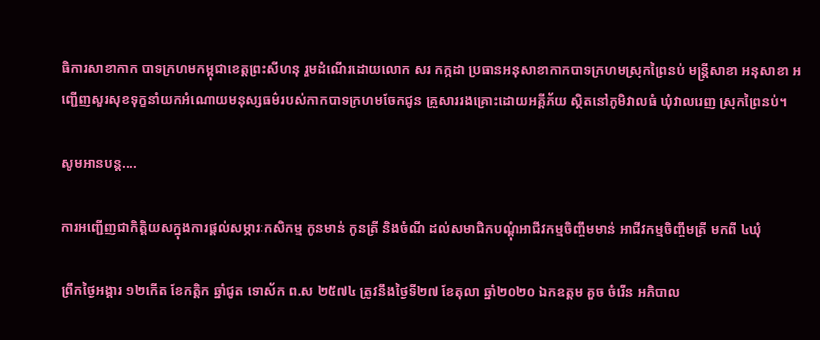ធិការសាខាកាក បាទក្រហមកម្ពុជាខេត្តព្រះសីហនុ រួមដំណើរដោយលោក សរ កក្កដា ប្រធានអនុសាខាកាកបាទក្រហមស្រុកព្រៃនប់ មន្រ្តីសាខា អនុសាខា អញ្ជើញសួរសុខទុក្ខនាំយកអំណោយមនុស្សធម៌របស់កាកបាទក្រហមចែកជូន គ្រួសាររងគ្រោះដោយអគ្គីភ័យ ស្ថិតនៅភូមិវាលធំ ឃុំវាលរេញ ស្រុកព្រៃនប់។

សូមអានបន្ត....

ការអញ្ជើញជាកិត្តិយសក្នុងការផ្ដល់សម្ភារៈកសិកម្ម កូនមាន់ កូនត្រី និងចំណី ដល់សមាជិកបណ្ដុំអាជីវកម្មចិញ្ចឹមមាន់ អាជីវកម្មចិញ្ចឹមត្រី មកពី ៤ឃុំ

ព្រឹកថ្ងៃអង្គារ ១២កើត ខែកត្តិក ឆ្នាំជូត ទោស័ក ព.ស ២៥៧៤ ត្រូវនឹងថ្ងៃទី២៧ ខែតុលា ឆ្នាំ២០២០ ឯកឧត្តម គួច ចំរើន អភិបាល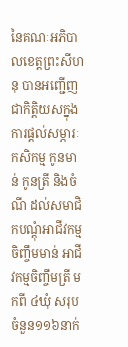នៃគណៈអភិបាលខេត្តព្រះសីហនុ បានអញ្ជើញជាកិត្តិយសក្នុងការផ្ដល់សម្ភារៈកសិកម្ម កូនមាន់ កូនត្រី និងចំណី ដល់សមាជិកបណ្ដុំអាជីវកម្មចិញ្ចឹមមាន់ អាជីវកម្មចិញ្ចឹមត្រី មកពី ៤ឃុំ សរុបចំនួន១១៦នាក់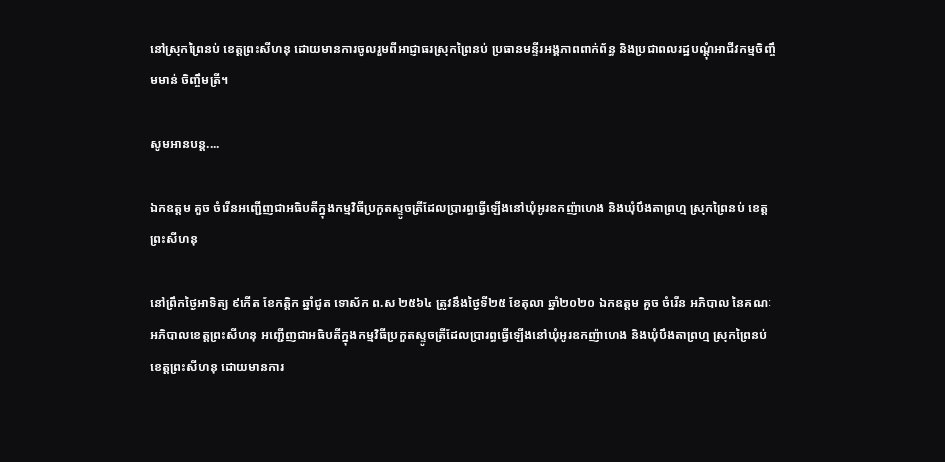នៅស្រុកព្រៃនប់ ខេត្តព្រះសីហនុ ដោយមានការចូលរួមពីអាជ្ញាធរស្រុកព្រៃនប់ ប្រធានមន្ទីរអង្គភាពពាក់ព័ន្ធ និងប្រជាពលរដ្ឋបណ្តុំអាជីវកម្មចិញ្ចឹមមាន់ ចិញ្ចឹមត្រី។

សូមអានបន្ត....

ឯកឧត្តម គួច ចំរើនអញ្ជើញជាអធិបតីក្នុងកម្មវិធីប្រកួតស្ទូចត្រីដែលប្រារព្ធធ្វើឡើងនៅឃុំអូរឧកញ៉ាហេង និងឃុំបឹងតាព្រហ្ម ស្រុកព្រៃនប់ ខេត្តព្រះសីហនុ

នៅព្រឹកថ្ងៃអាទិត្យ ៩កើត ខែកត្តិក ឆ្នាំជូត ទោស័ក ព.ស ២៥៦៤ ត្រូវនឹងថ្ងៃទី២៥ ខែតុលា ឆ្នាំ២០២០ ឯកឧត្តម គួច ចំរើន អភិបាល នៃគណៈអភិបាលខេត្តព្រះសីហនុ អញ្ជើញជាអធិបតីក្នុងកម្មវិធីប្រកួតស្ទូចត្រីដែលប្រារព្ធធ្វើឡើងនៅឃុំអូរឧកញ៉ាហេង និងឃុំបឹងតាព្រហ្ម ស្រុកព្រៃនប់ ខេត្តព្រះសីហនុ ដោយមានការ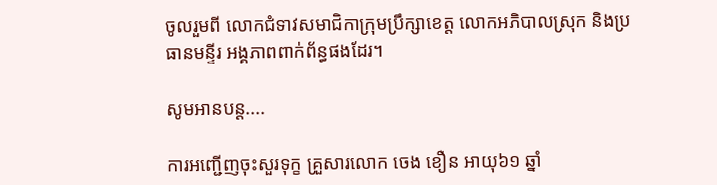ចូលរួមពី លោកជំទាវសមាជិកាក្រុមប្រឹក្សាខេត្ត លោកអភិបាលស្រុក និងប្រធានមន្ទីរ អង្គភាពពាក់ព័ន្ធផងដែរ។

សូមអានបន្ត....

ការអញ្ជើញចុះសួរទុក្ខ គ្រួសារលោក ចេង ខឿន អាយុ៦១ ឆ្នាំ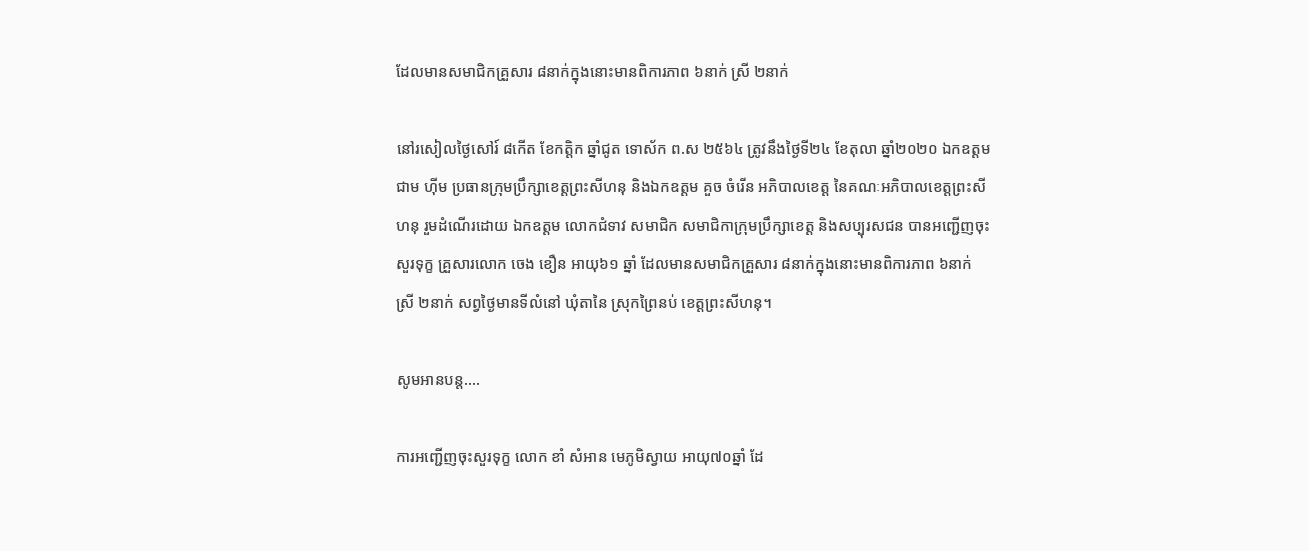ដែលមានសមាជិកគ្រួសារ ៨នាក់ក្នុងនោះមានពិការភាព ៦នាក់ ស្រី ២នាក់

នៅរសៀលថ្ងៃសៅរ៍ ៨កើត ខែកត្តិក ឆ្នាំជូត ទោស័ក ព.ស ២៥៦៤ ត្រូវនឹងថ្ងៃទី២៤ ខែតុលា ឆ្នាំ២០២០ ឯកឧត្ដម ជាម ហុីម ប្រធានក្រុមប្រឹក្សាខេត្តព្រះសីហនុ និងឯកឧត្ដម គួច ចំរើន អភិបាលខេត្ត នៃគណៈអភិបាលខេត្តព្រះសីហនុ រួមដំណើរដោយ ឯកឧត្តម លោកជំទាវ សមាជិក សមាជិកាក្រុមប្រឹក្សាខេត្ត និងសប្បុរសជន បានអញ្ជើញចុះសួរទុក្ខ គ្រួសារលោក ចេង ខឿន អាយុ៦១ ឆ្នាំ ដែលមានសមាជិកគ្រួសារ ៨នាក់ក្នុងនោះមានពិការភាព ៦នាក់ ស្រី ២នាក់ សព្វថ្ងៃមានទីលំនៅ ឃុំតានៃ ស្រុកព្រៃនប់ ខេត្តព្រះសីហនុ។

សូមអានបន្ត....

ការអញ្ជើញចុះសួរទុក្ខ លោក ខាំ សំអាន មេភូមិស្វាយ អាយុ៧០ឆ្នាំ ដែ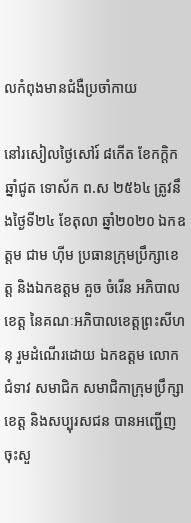លកំពុងមានជំងឺប្រចាំកាយ

នៅរសៀលថ្ងៃសៅរ៍ ៨កើត ខែកក្តិក ឆ្នាំជូត ទោស័ក ព.ស ២៥៦៤ ត្រូវនឹងថ្ងៃទី២៤ ខែតុលា ឆ្នាំ២០២០ ឯកឧត្ដម ជាម ហុីម ប្រធានក្រុមប្រឹក្សាខេត្ត និងឯកឧត្ដម គួច ចំរើន អភិបាលខេត្ត នៃគណៈអភិបាលខេត្តព្រះសីហនុ រួមដំណើរដោយ ឯកឧត្តម លោកជំទាវ សមាជិក សមាជិកាក្រុមប្រឹក្សាខេត្ត និងសប្បុរសជន បានអញ្ជើញចុះសួ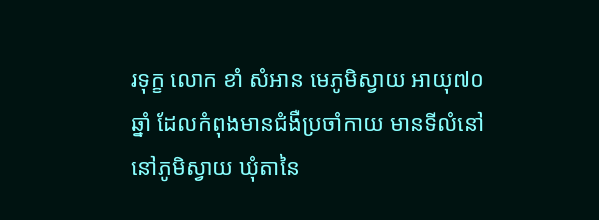រទុក្ខ លោក ខាំ សំអាន មេភូមិស្វាយ អាយុ៧០ឆ្នាំ ដែលកំពុងមានជំងឺប្រចាំកាយ មានទីលំនៅ នៅភូមិស្វាយ ឃុំតានៃ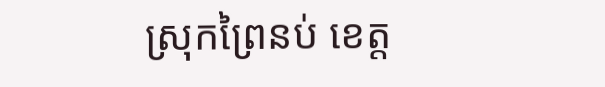ស្រុកព្រៃនប់ ខេត្ត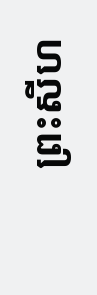ព្រះសីហ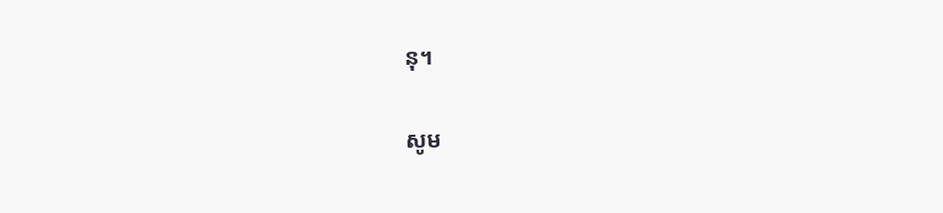នុ។

សូម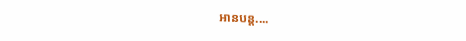អានបន្ត....